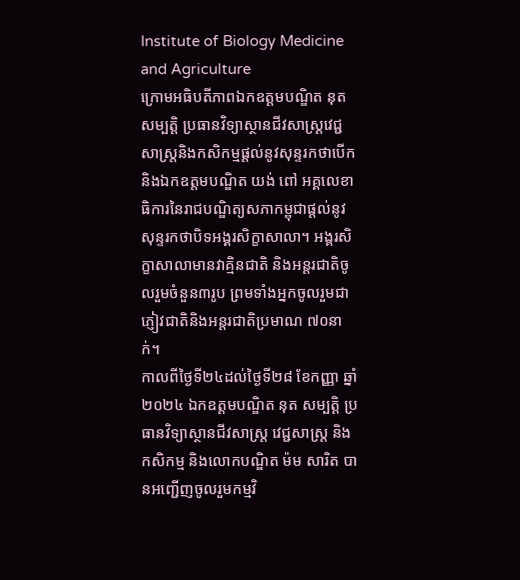Institute of Biology Medicine and Agriculture
ក្រោមអធិបតីភាពឯកឧត្តមបណ្ឌិត នុត សម្បត្តិ ប្រធានវិទ្យាស្ថានជីវសាស្រ្តវេជ្ជសាស្រ្តនិងកសិកម្មផ្តល់នូវសុន្ទរកថាបើក និងឯកឧត្តមបណ្ឌិត យង់ ពៅ អគ្គលេខាធិការនៃរាជបណ្ឌិត្យសភាកម្ពុជាផ្តល់នូវសុន្ទរកថាបិទអង្គរសិក្ខាសាលា។ អង្គរសិក្ខាសាលាមានវាគ្មិនជាតិ និងអន្តរជាតិចូលរួមចំនួន៣រូប ព្រមទាំងអ្នកចូលរួមជាភ្ញៀវជាតិនិងអន្តរជាតិប្រមាណ ៧០នាក់។
កាលពីថ្ងៃទី២៤ដល់ថ្ងៃទី២៨ ខែកញ្ញា ឆ្នាំ២០២៤ ឯកឧត្តមបណ្ឌិត នុត សម្បត្តិ ប្រធានវិទ្យាស្ថានជីវសាស្ត្រ វេជ្ជសាស្ត្រ និងកសិកម្ម និងលោកបណ្ឌិត ម៉ម សារិត បានអញ្ជើញចូលរួមកម្មវិ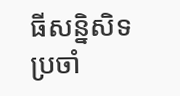ធីសន្និសិទប្រចាំ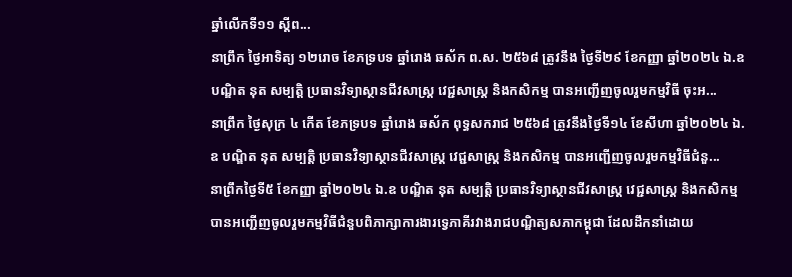ឆ្នាំលើកទី១១ ស្តីព...
នាព្រឹក ថ្ងៃអាទិត្យ ១២រោច ខែភទ្របទ ឆ្នាំរោង ឆស័ក ព.ស. ២៥៦៨ ត្រូវនឹង ថ្ងៃទី២៩ ខែកញ្ញា ឆ្នាំ២០២៤ ឯ.ឧ បណ្ឌិត នុត សម្បត្តិ ប្រធានវិទ្យាស្ថានជីវសាស្ត្រ វេជ្ជសាស្ត្រ និងកសិកម្ម បានអញ្ជើញចូលរួមកម្មវិធី ចុះអ...
នាព្រឹក ថ្ងៃសុក្រ ៤ កើត ខែភទ្របទ ឆ្នាំរោង ឆស័ក ពុទ្ធសករាជ ២៥៦៨ ត្រូវនឹងថ្ងៃទី១៤ ខែសីហា ឆ្នាំ២០២៤ ឯ.ឧ បណ្ឌិត នុត សម្បត្តិ ប្រធានវិទ្យាស្ថានជីវសាស្ត្រ វេជ្ជសាស្ត្រ និងកសិកម្ម បានអញ្ជើញចូលរួមកម្មវិធីជំនួ...
នាព្រឹកថ្ងៃទី៥ ខែកញ្ញា ឆ្នាំ២០២៤ ឯ.ឧ បណ្ឌិត នុត សម្បត្តិ ប្រធានវិទ្យាស្ថានជីវសាស្ត្រ វេជ្ជសាស្ត្រ និងកសិកម្ម បានអញ្ជើញចូលរួមកម្មវិធីជំនួបពិភាក្សាការងារទ្វេភាគីរវាងរាជបណ្ឌិត្យសភាកម្ពុជា ដែលដឹកនាំដោយ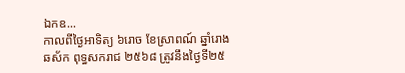ឯកឧ...
កាលពីថ្ងៃអាទិត្យ ៦រោច ខែស្រាពណ៍ ឆ្នាំរោង ឆស័ក ពុទ្ធសករាជ ២៥៦៨ ត្រូវនឹងថ្ងៃទី២៥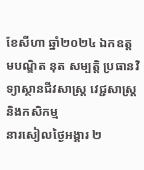ខែសីហា ឆ្នាំ២០២៤ ឯកឧត្តមបណ្ឌិត នុត សម្បត្តិ ប្រធានវិទ្យាស្ថានជីវសាស្ត្រ វេជ្ជសាស្ត្រ និងកសិកម្ម
នារសៀលថ្ងៃអង្គារ ២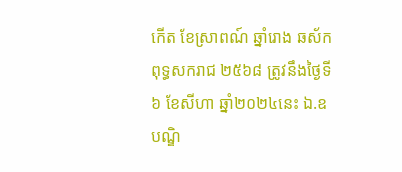កើត ខែស្រាពណ៍ ឆ្នាំរោង ឆស័ក ពុទ្ធសករាជ ២៥៦៨ ត្រូវនឹងថ្ងៃទី៦ ខែសីហា ឆ្នាំ២០២៤នេះ ឯ.ឧ បណ្ឌិ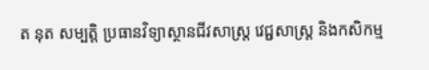ត នុត សម្បត្តិ ប្រធានវិទ្យាស្ថានជីវសាស្ត្រ វេជ្ជសាស្ត្រ និងកសិកម្ម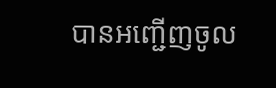បានអញ្ជើញចូល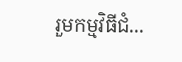រួមកម្មវិធីជំ...